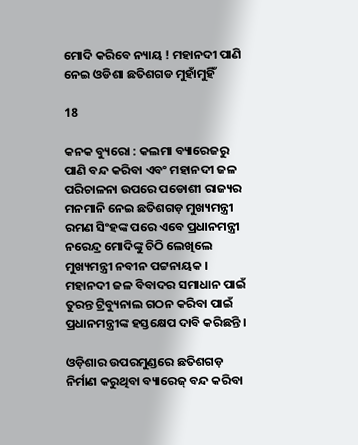ମୋଦି କରିବେ ନ୍ୟାୟ ! ମହାନଦୀ ପାଣି ନେଇ ଓଡିଶା ଛତିଶଗଡ ମୁହାଁମୁହିଁ

18

କନକ ବ୍ୟୁରୋ : କଲମା ବ୍ୟାରେଜରୁ ପାଣି ବନ୍ଦ କରିବା ଏବଂ ମହାନଦୀ ଜଳ ପରିଚାଳନା ଉପରେ ପଡୋଶୀ ରାଜ୍ୟର ମନମାନି ନେଇ ଛତିଶଗଡ଼ ମୁଖ୍ୟମନ୍ତ୍ରୀ ରମଣ ସିଂହଙ୍କ ପରେ ଏବେ ପ୍ରଧାନମନ୍ତ୍ରୀ ନରେନ୍ଦ୍ର ମୋଦିଙ୍କୁ ଚିଠି ଲେଖିଲେ ମୁଖ୍ୟମନ୍ତ୍ରୀ ନବୀନ ପଟ୍ଟନାୟକ । ମହାନଦୀ ଜଳ ବିବାଦର ସମାଧାନ ପାଇଁ ତୁରନ୍ତ ଟ୍ରିବ୍ୟୁନାଲ ଗଠନ କରିବା ପାଇଁ ପ୍ରଧାନମନ୍ତ୍ରୀଙ୍କ ହସ୍ତକ୍ଷେପ ଦାବି କରିଛନ୍ତି ।

ଓଡ଼ିଶାର ଉପରମୁଣ୍ଡରେ ଛତିଶଗଡ଼ ନିର୍ମାଣ କରୁଥିବା ବ୍ୟାରେଜ୍ ବନ୍ଦ କରିବା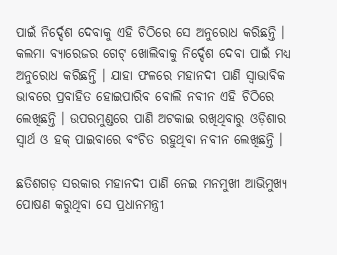ପାଇଁ ନିର୍ଦ୍ଦେଶ ଦେବାକୁ ଏହି ଚିଠିରେ ସେ ଅନୁରୋଧ କରିଛନ୍ତି । କଲମା ବ୍ୟାରେଜର ଗେଟ୍ ଖୋଲିବାକୁ ନିର୍ଦ୍ଦେଶ ଦେବା ପାଇଁ ମଧ୍ୟ ଅନୁରୋଧ କରିଛନ୍ତି । ଯାହା ଫଳରେ ମହାନଦୀ ପାଣି ସ୍ୱାଭାବିକ ଭାବରେ ପ୍ରବାହିତ ହୋଇପାରିବ ବୋଲି ନବୀନ ଏହି ଚିଠିରେ ଲେଖିଛନ୍ତି । ଉପରମୁଣ୍ଡରେ ପାଣି ଅଟକାଇ ରଖିଥିବାରୁ ଓଡ଼ିଶାର ସ୍ୱାର୍ଥ ଓ ହକ୍ ପାଇବାରେ ବଂଚିତ ରହୁଥିବା ନବୀନ ଲେଖିଛନ୍ତି ।

ଛତିଶଗଡ଼ ସରକାର ମହାନଦୀ ପାଣି ନେଇ ମନମୁଖୀ ଆଭିମୁଖ୍ୟ ପୋଷଣ କରୁଥିବା ସେ ପ୍ରଧାନମନ୍ତ୍ରୀ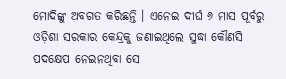ମୋଦିଙ୍କୁ ଅବଗତ କରିଛନ୍ତି । ଏନେଇ ଦୀର୍ଘ ୬ ମାସ ପୂର୍ବରୁ ଓଡ଼ିଶା ସରକାର କେନ୍ଦ୍ରକୁ ଜଣାଇଥିଲେ ସୁଦ୍ଧା କୌଣସି ପଦକ୍ଷେପ ନେଇନଥିବା ସେ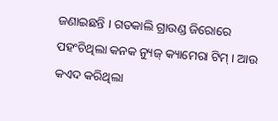ଜଣାଇଛନ୍ତି । ଗତକାଲି ଗ୍ରାଉଣ୍ଡ ଜିରୋରେ ପହଂଚିଥିଲା କନକ ନ୍ୟୁଜ୍ କ୍ୟାମେରା ଟିମ୍ । ଆଉ କଏଦ କରିଥିଲା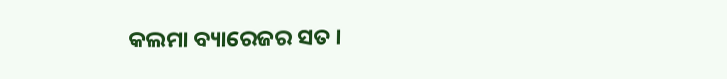କଲମା ବ୍ୟାରେଜର ସତ ।